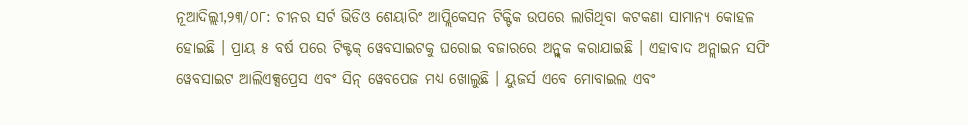ନୂଆଦିଲ୍ଲୀ,୨୩/୦୮: ଚୀନର ସର୍ଟ ଭିଡିଓ ଶେୟାରିଂ ଆପ୍ଲିକେସନ ଟିକ୍ଟିକ ଉପରେ ଲାଗିଥିବା କଟକଣା ସାମାନ୍ୟ କୋହଳ ହୋଇଛି । ପ୍ରାୟ ୫ ବର୍ଷ ପରେ ଟିକ୍ଟକ୍ ୱେବସାଇଟକୁ ଘରୋଇ ବଜାରରେ ଅନ୍ବ୍ଲକ କରାଯାଇଛି । ଏହାବାଦ ଅନ୍ଲାଇନ ସପିଂ ୱେବସାଇଟ ଆଲିଏକ୍ସପ୍ରେସ ଏବଂ ସିନ୍ ୱେବପେଜ ମଧ୍ୟ ଖୋଲୁଛି । ୟୁଜର୍ସ ଏବେ ମୋବାଇଲ ଏବଂ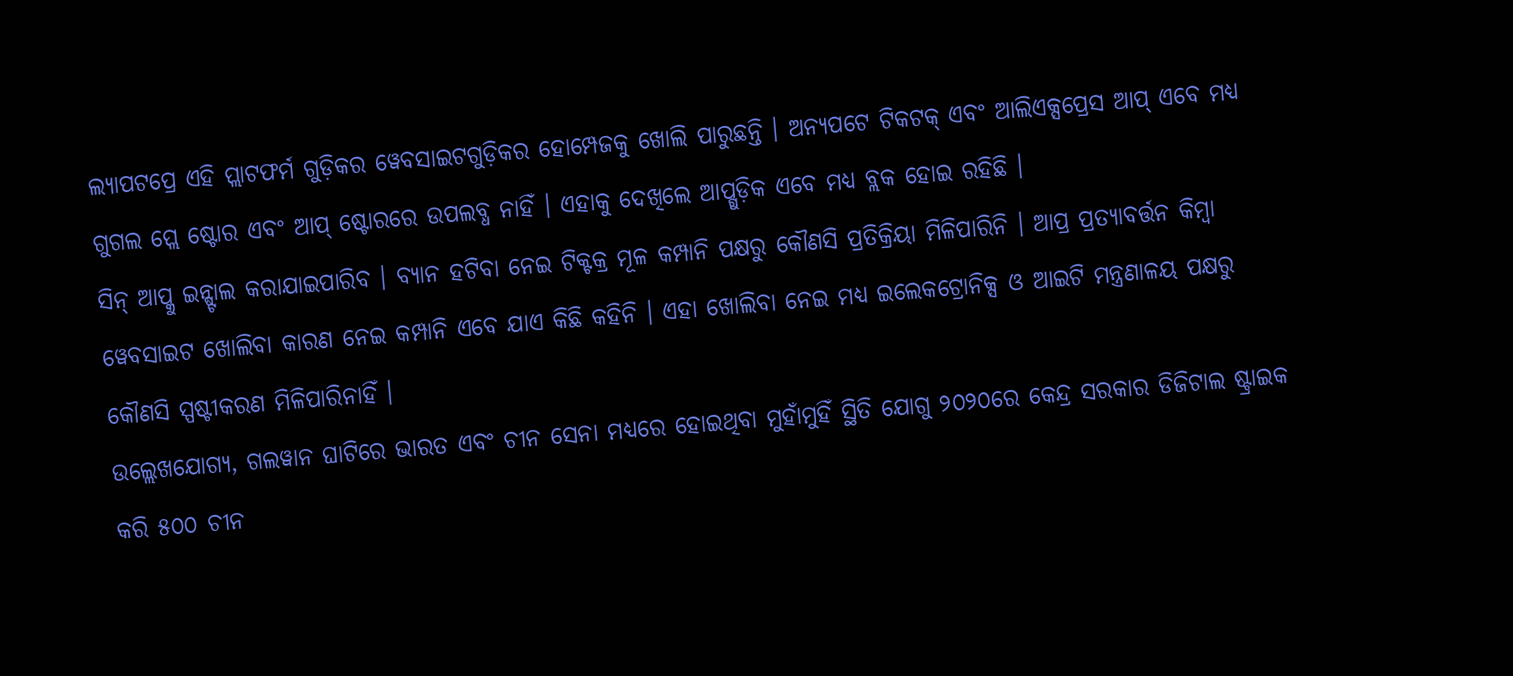ଲ୍ୟାପଟପ୍ରେ ଏହି ପ୍ଲାଟଫର୍ମ ଗୁଡ଼ିକର ୱେବସାଇଟଗୁଡ଼ିକର ହୋମ୍ପେଜକୁ ଖୋଲି ପାରୁଛନ୍ତି । ଅନ୍ୟପଟେ ଟିକଟକ୍ ଏବଂ ଆଲିଏକ୍ସପ୍ରେସ ଆପ୍ ଏବେ ମଧ୍ୟ ଗୁଗଲ ପ୍ଲେ ଷ୍ଟୋର ଏବଂ ଆପ୍ ଷ୍ଟୋରରେ ଉପଲବ୍ଧ ନାହିଁ । ଏହାକୁ ଦେଖିଲେ ଆପ୍ଗୁଡ଼ିକ ଏବେ ମଧ୍ୟ ବ୍ଲକ ହୋଇ ରହିଛି ।
ସିନ୍ ଆପ୍କୁ ଇନ୍ଷ୍ଟାଲ କରାଯାଇପାରିବ । ବ୍ୟାନ ହଟିବା ନେଇ ଟିକ୍ଟକ୍ର ମୂଳ କମ୍ପାନି ପକ୍ଷରୁ କୌଣସି ପ୍ରତିକ୍ରିୟା ମିଳିପାରିନି । ଆପ୍ର ପ୍ରତ୍ୟାବର୍ତ୍ତନ କିମ୍ବା ୱେବସାଇଟ ଖୋଲିବା କାରଣ ନେଇ କମ୍ପାନି ଏବେ ଯାଏ କିଛି କହିନି । ଏହା ଖୋଲିବା ନେଇ ମଧ୍ୟ ଇଲେକଟ୍ରୋନିକ୍ସ ଓ ଆଇଟି ମନ୍ତ୍ରଣାଳୟ ପକ୍ଷରୁ କୌଣସି ସ୍ପଷ୍ଟୀକରଣ ମିଳିପାରିନାହିଁ ।
ଉଲ୍ଲେଖଯୋଗ୍ୟ, ଗଲୱାନ ଘାଟିରେ ଭାରତ ଏବଂ ଚୀନ ସେନା ମଧ୍ୟରେ ହୋଇଥିବା ମୁହାଁମୁହିଁ ସ୍ଥିତି ଯୋଗୁ ୨୦୨୦ରେ କେନ୍ଦ୍ର ସରକାର ଡିଜିଟାଲ ଷ୍ଟ୍ରାଇକ କରି ୫୦୦ ଚୀନ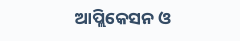ଆପ୍ଲିକେସନ ଓ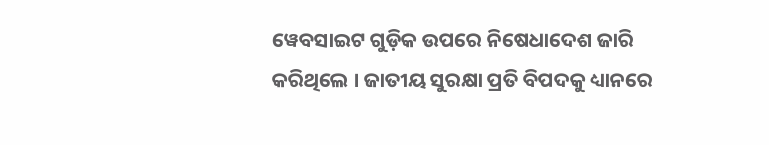ୱେବସାଇଟ ଗୁଡ଼ିକ ଉପରେ ନିଷେଧାଦେଶ ଜାରି କରିଥିଲେ । ଜାତୀୟ ସୁରକ୍ଷା ପ୍ରତି ବିପଦକୁ ଧ୍ୟାନରେ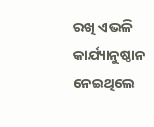ରଖି ଏଭଳି କାର୍ଯ୍ୟାନୁଷ୍ଠାନ ନେଇଥିଲେ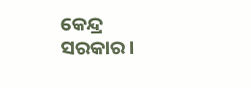କେନ୍ଦ୍ର ସରକାର।